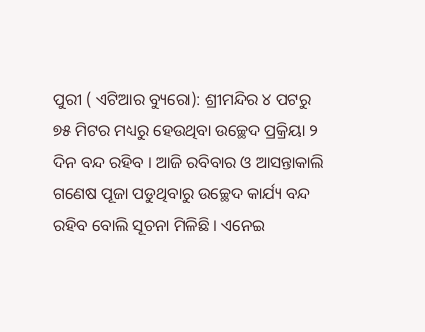ପୁରୀ ( ଏଟିଆର ବ୍ୟୁରୋ): ଶ୍ରୀମନ୍ଦିର ୪ ପଟରୁ ୭୫ ମିଟର ମଧ୍ୟରୁ ହେଉଥିବା ଉଚ୍ଛେଦ ପ୍ରକ୍ରିୟା ୨ ଦିନ ବନ୍ଦ ରହିବ । ଆଜି ରବିବାର ଓ ଆସନ୍ତାକାଲି ଗଣେଷ ପୂଜା ପଡୁଥିବାରୁ ଉଚ୍ଛେଦ କାର୍ଯ୍ୟ ବନ୍ଦ ରହିବ ବୋଲି ସୂଚନା ମିଳିଛି । ଏନେଇ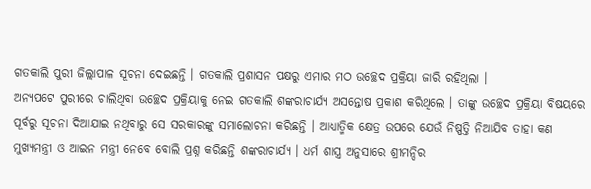ଗତକାଲି ପୁରୀ ଜିଲ୍ଲାପାଳ ସୂଚନା ଦେଇଛନ୍ତି । ଗତକାଲି ପ୍ରଶାସନ ପକ୍ଷରୁ ଏମାର ମଠ ଉଚ୍ଛେଦ ପ୍ରକ୍ରିୟା ଜାରି ରହିଥିଲା ।
ଅନ୍ୟପଟେ ପୁରୀରେ ଚାଲିଥିବା ଉଚ୍ଛେଦ ପ୍ରକ୍ରିୟାକୁ ନେଇ ଗତକାଲି ଶଙ୍କରାଚାର୍ଯ୍ୟ ଅସନ୍ତୋଷ ପ୍ରକାଶ କରିଥିଲେ । ତାଙ୍କୁ ଉଚ୍ଛେଦ ପ୍ରକ୍ରିୟା ବିଷୟରେ ପୂର୍ବରୁ ସୂଚନା ଦିଆଯାଇ ନଥିବାରୁ ସେ ସରକାରଙ୍କୁ ସମାଲୋଚନା କରିଛନ୍ତି । ଆଧ୍ୟାତ୍ମିକ କ୍ଷେତ୍ର ଉପରେ ଯେଉଁ ନିଷ୍ପତ୍ତି ନିଆଯିବ ତାହା କଣ ମୁଖ୍ୟମନ୍ତ୍ରୀ ଓ ଆଇନ ମନ୍ତ୍ରୀ ନେବେ ବୋଲି ପ୍ରଶ୍ନ କରିଛନ୍ତି ଶଙ୍କରାଚାର୍ଯ୍ୟ । ଧର୍ମ ଶାସ୍ତ୍ର ଅନୁସାରେ ଶ୍ରୀମନ୍ଦିର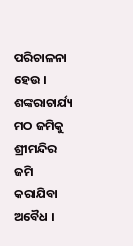ପରିଚାଳନା ହେଉ ।
ଶଙ୍କରାଚାର୍ଯ୍ୟ ମଠ ଜମିକୁ ଶ୍ରୀମନ୍ଦିର ଜମି କରାଯିବା ଅବୈଧ ।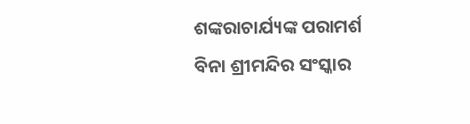ଶଙ୍କରାଚାର୍ଯ୍ୟଙ୍କ ପରାମର୍ଶ ବିନା ଶ୍ରୀମନ୍ଦିର ସଂସ୍କାର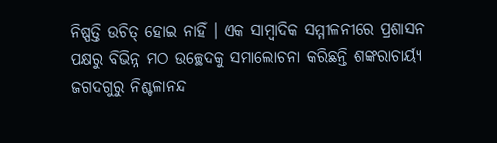ନିଷ୍ପତ୍ତି ଉଚିତ୍ ହୋଇ ନାହିଁ । ଏକ ସାମ୍ବାଦିକ ସମ୍ମୀଳନୀରେ ପ୍ରଶାସନ ପକ୍ଷରୁ ବିଭିନ୍ନ ମଠ ଉଚ୍ଛେଦକୁ ସମାଲୋଚନା କରିଛନ୍ତି ଶଙ୍କରାଚାର୍ୟ୍ୟ ଜଗଦଗୁରୁ ନିଶ୍ଚଳାନନ୍ଦ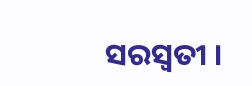ସରସ୍ୱତୀ ।